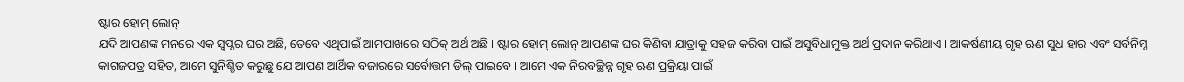ଷ୍ଟାର ହୋମ୍ ଲୋନ୍
ଯଦି ଆପଣଙ୍କ ମନରେ ଏକ ସ୍ୱପ୍ନର ଘର ଅଛି, ତେବେ ଏଥିପାଇଁ ଆମପାଖରେ ସଠିକ୍ ଅର୍ଥ ଅଛି । ଷ୍ଟାର ହୋମ୍ ଲୋନ୍ ଆପଣଙ୍କ ଘର କିଣିବା ଯାତ୍ରାକୁ ସହଜ କରିବା ପାଇଁ ଅସୁବିଧାମୁକ୍ତ ଅର୍ଥ ପ୍ରଦାନ କରିଥାଏ । ଆକର୍ଷଣୀୟ ଗୃହ ଋଣ ସୁଧ ହାର ଏବଂ ସର୍ବନିମ୍ନ କାଗଜପତ୍ର ସହିତ, ଆମେ ସୁନିଶ୍ଚିତ କରୁଛୁ ଯେ ଆପଣ ଆର୍ଥିକ ବଜାରରେ ସର୍ବୋତ୍ତମ ଡିଲ୍ ପାଇବେ । ଆମେ ଏକ ନିରବଚ୍ଛିନ୍ନ ଗୃହ ଋଣ ପ୍ରକ୍ରିୟା ପାଇଁ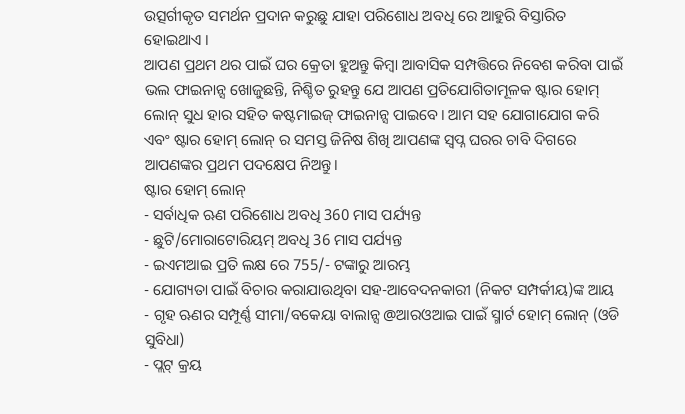ଉତ୍ସର୍ଗୀକୃତ ସମର୍ଥନ ପ୍ରଦାନ କରୁଛୁ ଯାହା ପରିଶୋଧ ଅବଧି ରେ ଆହୁରି ବିସ୍ତାରିତ ହୋଇଥାଏ ।
ଆପଣ ପ୍ରଥମ ଥର ପାଇଁ ଘର କ୍ରେତା ହୁଅନ୍ତୁ କିମ୍ବା ଆବାସିକ ସମ୍ପତ୍ତିରେ ନିବେଶ କରିବା ପାଇଁ ଭଲ ଫାଇନାନ୍ସ ଖୋଜୁଛନ୍ତି, ନିଶ୍ଚିତ ରୁହନ୍ତୁ ଯେ ଆପଣ ପ୍ରତିଯୋଗିତାମୂଳକ ଷ୍ଟାର ହୋମ୍ ଲୋନ୍ ସୁଧ ହାର ସହିତ କଷ୍ଟମାଇଜ୍ ଫାଇନାନ୍ସ ପାଇବେ। ଆମ ସହ ଯୋଗାଯୋଗ କରି ଏବଂ ଷ୍ଟାର ହୋମ୍ ଲୋନ୍ ର ସମସ୍ତ ଜିନିଷ ଶିଖି ଆପଣଙ୍କ ସ୍ୱପ୍ନ ଘରର ଚାବି ଦିଗରେ ଆପଣଙ୍କର ପ୍ରଥମ ପଦକ୍ଷେପ ନିଅନ୍ତୁ।
ଷ୍ଟାର ହୋମ୍ ଲୋନ୍
- ସର୍ବାଧିକ ଋଣ ପରିଶୋଧ ଅବଧି 360 ମାସ ପର୍ଯ୍ୟନ୍ତ
- ଛୁଟି/ମୋରାଟୋରିୟମ୍ ଅବଧି 36 ମାସ ପର୍ଯ୍ୟନ୍ତ
- ଇଏମଆଇ ପ୍ରତି ଲକ୍ଷ ରେ 755/- ଟଙ୍କାରୁ ଆରମ୍ଭ
- ଯୋଗ୍ୟତା ପାଇଁ ବିଚାର କରାଯାଉଥିବା ସହ-ଆବେଦନକାରୀ (ନିକଟ ସମ୍ପର୍କୀୟ)ଙ୍କ ଆୟ
- ଗୃହ ଋଣର ସମ୍ପୂର୍ଣ୍ଣ ସୀମା/ବକେୟା ବାଲାନ୍ସ @ଆରଓଆଇ ପାଇଁ ସ୍ମାର୍ଟ ହୋମ୍ ଲୋନ୍ (ଓଡି ସୁବିଧା)
- ପ୍ଲଟ୍ କ୍ରୟ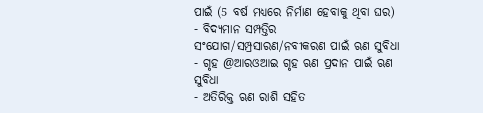ପାଇଁ (5 ବର୍ଷ ମଧ୍ୟରେ ନିର୍ମାଣ ହେବାକୁ ଥିବା ଘର)
- ବିଦ୍ୟମାନ ସମ୍ପତ୍ତିର ସଂଯୋଗ/ସମ୍ପ୍ରସାରଣ/ନବୀକରଣ ପାଇଁ ଋଣ ସୁବିଧା
- ଗୃହ @ଆରଓଆଇ ଗୃହ ଋଣ ପ୍ରଦାନ ପାଇଁ ଋଣ ସୁବିଧା
- ଅତିରିକ୍ତ ଋଣ ରାଶି ସହିତ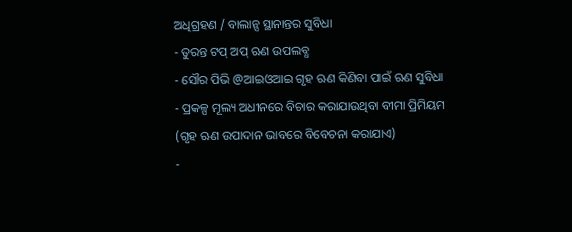ଅଧିଗ୍ରହଣ / ବାଲାନ୍ସ ସ୍ଥାନାନ୍ତର ସୁବିଧା
- ତୁରନ୍ତ ଟପ୍ ଅପ୍ ଋଣ ଉପଲବ୍ଧ
- ସୌର ପିଭି @ଆଇଓଆଇ ଗୃହ ଋଣ କିଣିବା ପାଇଁ ଋଣ ସୁବିଧା
- ପ୍ରକଳ୍ପ ମୂଲ୍ୟ ଅଧୀନରେ ବିଚାର କରାଯାଉଥିବା ବୀମା ପ୍ରିମିୟମ (ଗୃହ ଋଣ ଉପାଦାନ ଭାବରେ ବିବେଚନା କରାଯାଏ)
-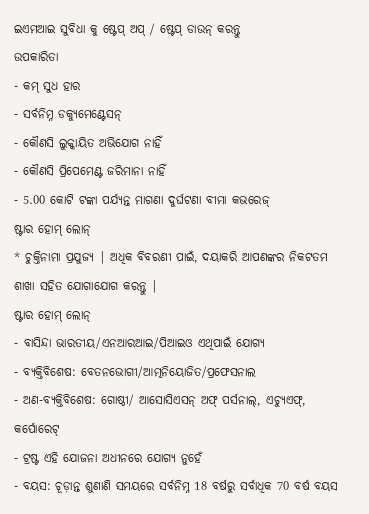ଇଏମଆଇ ସୁବିଧା କୁ ଷ୍ଟେପ୍ ଅପ୍ / ଷ୍ଟେପ୍ ଡାଉନ୍ କରନ୍ତୁ
ଉପକାରିତା
- କମ୍ ସୁଧ ହାର
- ସର୍ବନିମ୍ନ ଡକ୍ୟୁମେଣ୍ଟେସନ୍
- କୌଣସି ଲୁକ୍କାୟିତ ଅଭିଯୋଗ ନାହିଁ
- କୌଣସି ପ୍ରିପେମେଣ୍ଟ ଜରିମାନା ନାହିଁ
- 5.00 କୋଟି ଟଙ୍କା ପର୍ଯ୍ୟନ୍ତ ମାଗଣା ଦୁର୍ଘଟଣା ବୀମା କଭରେଜ୍
ଷ୍ଟାର ହୋମ୍ ଲୋନ୍
* ଚୁକ୍ତିନାମା ପ୍ରଯୁଜ୍ୟ | ଅଧିକ ବିବରଣୀ ପାଇଁ, ଦୟାକରି ଆପଣଙ୍କର ନିକଟତମ ଶାଖା ସହିତ ଯୋଗାଯୋଗ କରନ୍ତୁ |
ଷ୍ଟାର ହୋମ୍ ଲୋନ୍
- ବାସିନ୍ଦା ଭାରତୀୟ/ଏନଆରଆଇ/ପିଆଇଓ ଏଥିପାଇଁ ଯୋଗ୍ୟ
- ବ୍ୟକ୍ତିବିଶେଷ: ବେତନଭୋଗୀ/ଆତ୍ମନିୟୋଜିତ/ପ୍ରଫେସନାଲ
- ଅଣ-ବ୍ୟକ୍ତିବିଶେଷ: ଗୋଷ୍ଠୀ/ ଆସୋସିଏସନ୍ ଅଫ୍ ପର୍ସନାଲ୍, ଏଚ୍ୟୁଏଫ୍, କର୍ପୋରେଟ୍
- ଟ୍ରଷ୍ଟ ଏହି ଯୋଜନା ଅଧୀନରେ ଯୋଗ୍ୟ ନୁହେଁ
- ବୟସ: ଚୂଡ଼ାନ୍ତ ଶୁଣାଣି ସମୟରେ ସର୍ବନିମ୍ନ 18 ବର୍ଷରୁ ସର୍ବାଧିକ 70 ବର୍ଷ ବୟସ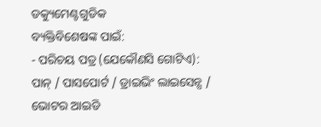ଡକ୍ୟୁମେଣ୍ଟଗୁଡିକ
ବ୍ୟକ୍ତିବିଶେଷଙ୍କ ପାଇଁ:
- ପରିଚୟ ପତ୍ର (ଯେକୌଣସି ଗୋଟିଏ): ପାନ୍ / ପାସପୋର୍ଟ / ଡ୍ରାଇଭିଂ ଲାଇସେନ୍ସ / ଭୋଟର ଆଇଡି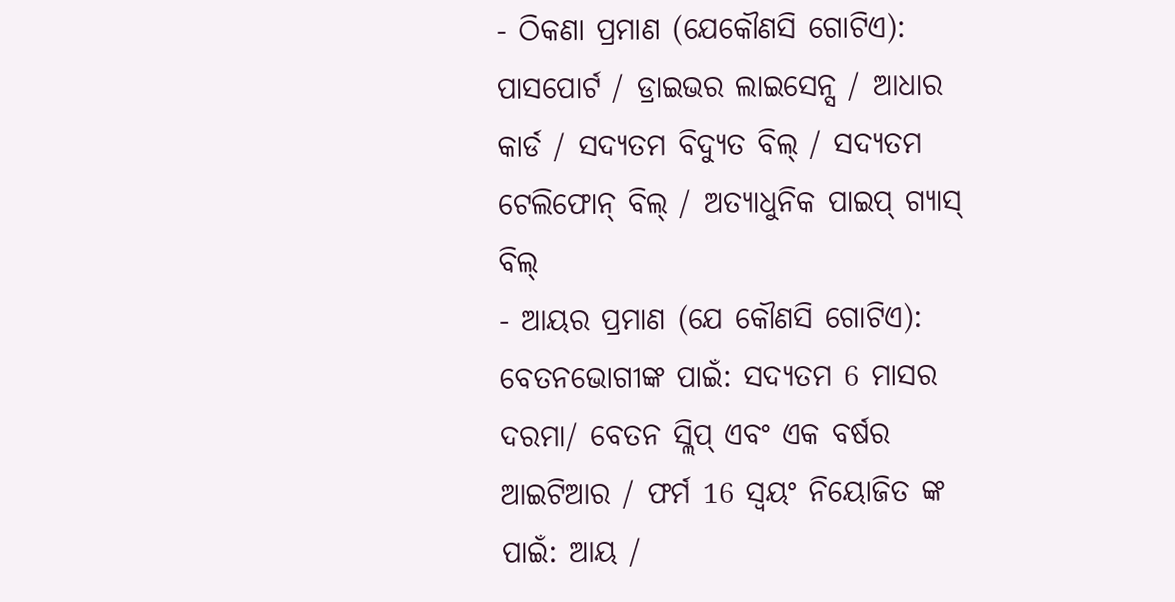- ଠିକଣା ପ୍ରମାଣ (ଯେକୌଣସି ଗୋଟିଏ): ପାସପୋର୍ଟ / ଡ୍ରାଇଭର ଲାଇସେନ୍ସ / ଆଧାର କାର୍ଡ / ସଦ୍ୟତମ ବିଦ୍ୟୁତ ବିଲ୍ / ସଦ୍ୟତମ ଟେଲିଫୋନ୍ ବିଲ୍ / ଅତ୍ୟାଧୁନିକ ପାଇପ୍ ଗ୍ୟାସ୍ ବିଲ୍
- ଆୟର ପ୍ରମାଣ (ଯେ କୌଣସି ଗୋଟିଏ): ବେତନଭୋଗୀଙ୍କ ପାଇଁ: ସଦ୍ୟତମ 6 ମାସର ଦରମା/ ବେତନ ସ୍ଲିପ୍ ଏବଂ ଏକ ବର୍ଷର ଆଇଟିଆର / ଫର୍ମ 16 ସ୍ୱୟଂ ନିୟୋଜିତ ଙ୍କ ପାଇଁ: ଆୟ /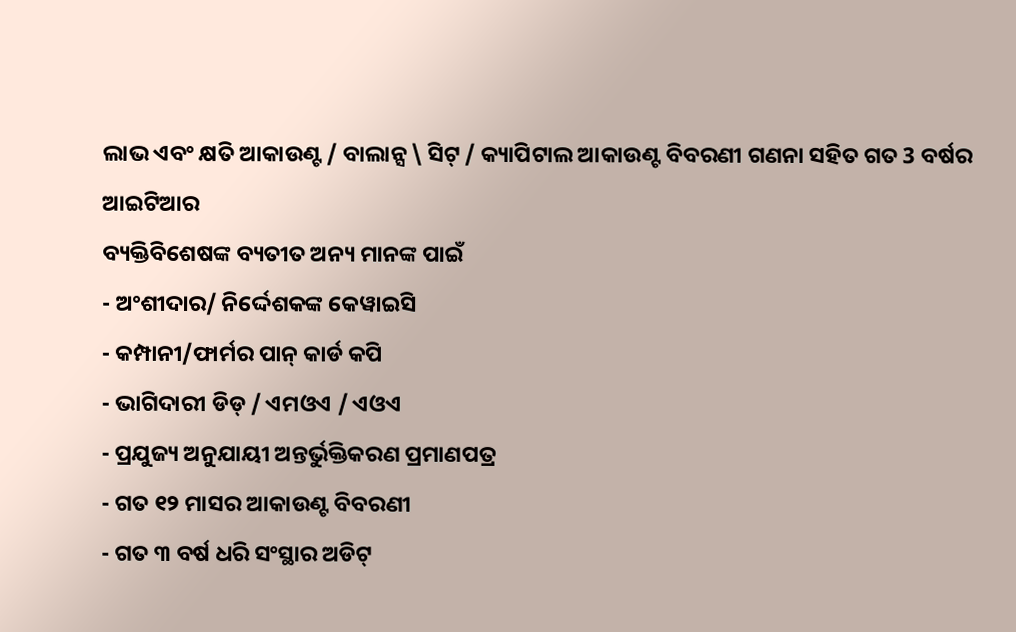ଲାଭ ଏବଂ କ୍ଷତି ଆକାଉଣ୍ଟ / ବାଲାନ୍ସ \ ସିଟ୍ / କ୍ୟାପିଟାଲ ଆକାଉଣ୍ଟ ବିବରଣୀ ଗଣନା ସହିତ ଗତ 3 ବର୍ଷର ଆଇଟିଆର
ବ୍ୟକ୍ତିବିଶେଷଙ୍କ ବ୍ୟତୀତ ଅନ୍ୟ ମାନଙ୍କ ପାଇଁ
- ଅଂଶୀଦାର/ ନିର୍ଦ୍ଦେଶକଙ୍କ କେୱାଇସି
- କମ୍ପାନୀ/ଫାର୍ମର ପାନ୍ କାର୍ଡ କପି
- ଭାଗିଦାରୀ ଡିଡ୍ / ଏମଓଏ / ଏଓଏ
- ପ୍ରଯୁଜ୍ୟ ଅନୁଯାୟୀ ଅନ୍ତର୍ଭୁକ୍ତିକରଣ ପ୍ରମାଣପତ୍ର
- ଗତ ୧୨ ମାସର ଆକାଉଣ୍ଟ ବିବରଣୀ
- ଗତ ୩ ବର୍ଷ ଧରି ସଂସ୍ଥାର ଅଡିଟ୍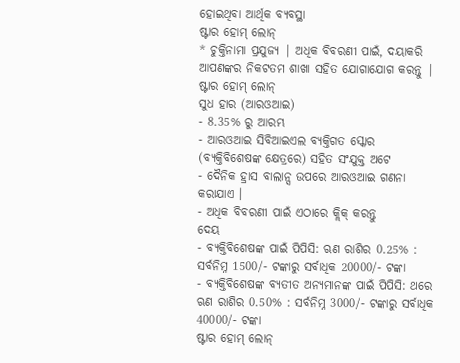ହୋଇଥିବା ଆର୍ଥିକ ବ୍ୟବସ୍ଥା
ଷ୍ଟାର ହୋମ୍ ଲୋନ୍
* ଚୁକ୍ତିନାମା ପ୍ରଯୁଜ୍ୟ | ଅଧିକ ବିବରଣୀ ପାଇଁ, ଦୟାକରି ଆପଣଙ୍କର ନିକଟତମ ଶାଖା ସହିତ ଯୋଗାଯୋଗ କରନ୍ତୁ |
ଷ୍ଟାର ହୋମ୍ ଲୋନ୍
ସୁଧ ହାର (ଆରଓଆଇ)
- 8.35% ରୁ ଆରମ୍ଭ
- ଆରଓଆଇ ସିବିଆଇଏଲ ବ୍ୟକ୍ତିଗତ ସ୍କୋର (ବ୍ୟକ୍ତିବିଶେଷଙ୍କ କ୍ଷେତ୍ରରେ) ସହିତ ସଂଯୁକ୍ତ ଅଟେ
- ଦୈନିକ ହ୍ରାସ ବାଲାନ୍ସ ଉପରେ ଆରଓଆଇ ଗଣନା କରାଯାଏ ।
- ଅଧିକ ବିବରଣୀ ପାଇଁ ଏଠାରେ କ୍ଲିକ୍ କରନ୍ତୁ
ଦେୟ
- ବ୍ୟକ୍ତିବିଶେଷଙ୍କ ପାଇଁ ପିପିସି: ଋଣ ରାଶିର 0.25% : ସର୍ବନିମ୍ନ 1500/- ଟଙ୍କାରୁ ସର୍ବାଧିକ 20000/- ଟଙ୍କା
- ବ୍ୟକ୍ତିବିଶେଷଙ୍କ ବ୍ୟତୀତ ଅନ୍ୟମାନଙ୍କ ପାଇଁ ପିପିସି: ଥରେ ଋଣ ରାଶିର 0.50% : ସର୍ବନିମ୍ନ 3000/- ଟଙ୍କାରୁ ସର୍ବାଧିକ 40000/- ଟଙ୍କା
ଷ୍ଟାର ହୋମ୍ ଲୋନ୍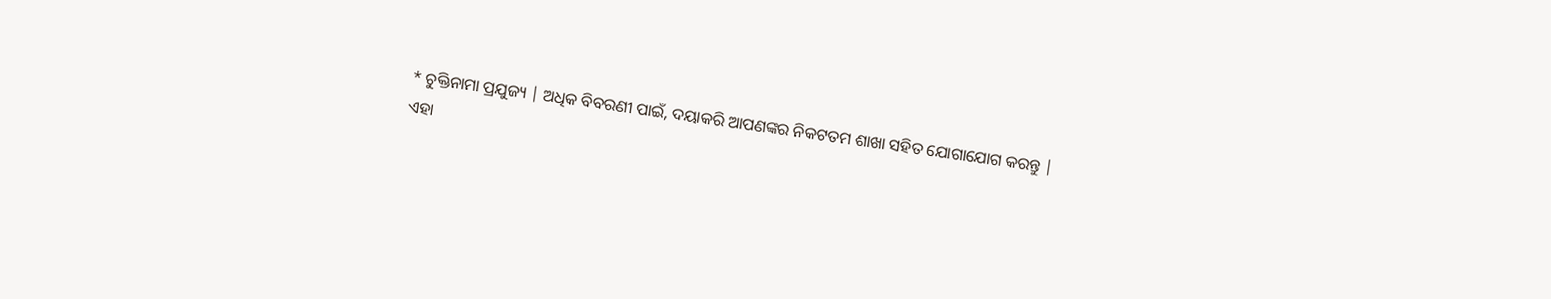* ଚୁକ୍ତିନାମା ପ୍ରଯୁଜ୍ୟ | ଅଧିକ ବିବରଣୀ ପାଇଁ, ଦୟାକରି ଆପଣଙ୍କର ନିକଟତମ ଶାଖା ସହିତ ଯୋଗାଯୋଗ କରନ୍ତୁ |
ଏହା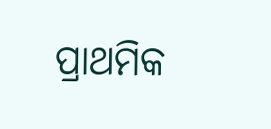ପ୍ରାଥମିକ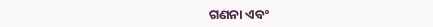ଗଣନା ଏବଂ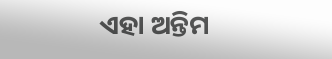ଏହା ଅନ୍ତିମ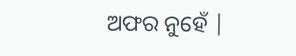ଅଫର ନୁହେଁ |